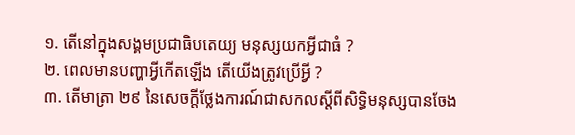១. តើនៅក្នុងសង្គមប្រជាធិបតេយ្យ មនុស្សយកអ្វីជាធំ ?
២. ពេលមានបញ្ហាអ្វីកើតឡើង តើយើងត្រូវប្រើអ្វី ?
៣. តើមាត្រា ២៩ នៃសេចក្ដីថ្លែងការណ៍ជាសកលស្ដីពីសិទ្ធិមនុស្សបានចែង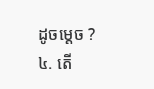ដូចម្ដេច ?
៤. តើ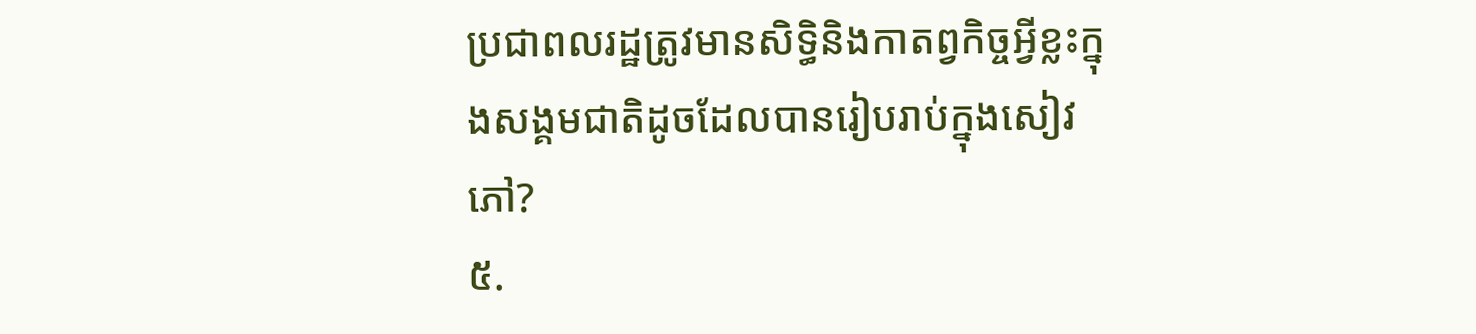ប្រជាពលរដ្ឋត្រូវមានសិទ្ធិនិងកាតព្វកិច្ចអ្វីខ្លះក្នុងសង្គមជាតិដូចដែលបានរៀបរាប់ក្នុងសៀវភៅ?
៥.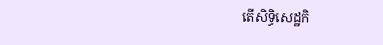តើសិទ្ធិសេដ្ឋកិ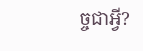ច្ចជាអ្វី?